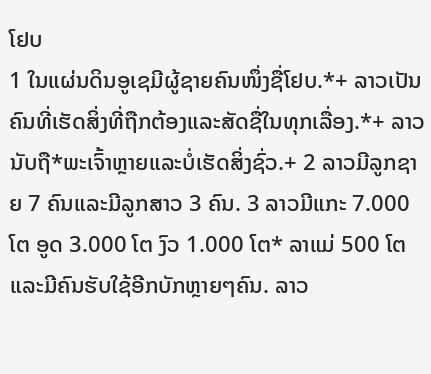ໂຢບ
1 ໃນແຜ່ນດິນອູເຊມີຜູ້ຊາຍຄົນໜຶ່ງຊື່ໂຢບ.*+ ລາວເປັນຄົນທີ່ເຮັດສິ່ງທີ່ຖືກຕ້ອງແລະສັດຊື່ໃນທຸກເລື່ອງ.*+ ລາວນັບຖື*ພະເຈົ້າຫຼາຍແລະບໍ່ເຮັດສິ່ງຊົ່ວ.+ 2 ລາວມີລູກຊາຍ 7 ຄົນແລະມີລູກສາວ 3 ຄົນ. 3 ລາວມີແກະ 7.000 ໂຕ ອູດ 3.000 ໂຕ ງົວ 1.000 ໂຕ* ລາແມ່ 500 ໂຕ ແລະມີຄົນຮັບໃຊ້ອີກບັກຫຼາຍໆຄົນ. ລາວ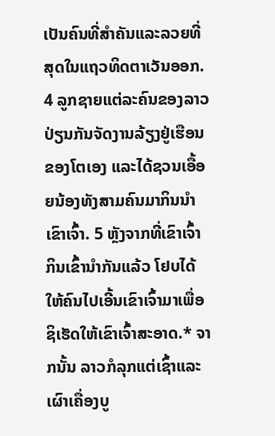ເປັນຄົນທີ່ສຳຄັນແລະລວຍທີ່ສຸດໃນແຖວທິດຕາເວັນອອກ.
4 ລູກຊາຍແຕ່ລະຄົນຂອງລາວປ່ຽນກັນຈັດງານລ້ຽງຢູ່ເຮືອນຂອງໂຕເອງ ແລະໄດ້ຊວນເອື້ອຍນ້ອງທັງສາມຄົນມາກິນນຳເຂົາເຈົ້າ. 5 ຫຼັງຈາກທີ່ເຂົາເຈົ້າກິນເຂົ້ານຳກັນແລ້ວ ໂຢບໄດ້ໃຫ້ຄົນໄປເອີ້ນເຂົາເຈົ້າມາເພື່ອຊິເຮັດໃຫ້ເຂົາເຈົ້າສະອາດ.* ຈາກນັ້ນ ລາວກໍລຸກແຕ່ເຊົ້າແລະເຜົາເຄື່ອງບູ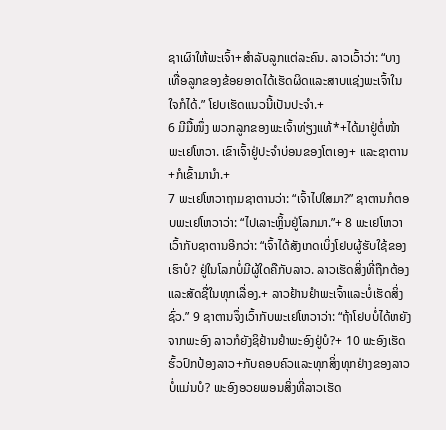ຊາເຜົາໃຫ້ພະເຈົ້າ+ສຳລັບລູກແຕ່ລະຄົນ. ລາວເວົ້າວ່າ: “ບາງເທື່ອລູກຂອງຂ້ອຍອາດໄດ້ເຮັດຜິດແລະສາບແຊ່ງພະເຈົ້າໃນໃຈກໍໄດ້.” ໂຢບເຮັດແນວນີ້ເປັນປະຈຳ.+
6 ມີມື້ໜຶ່ງ ພວກລູກຂອງພະເຈົ້າທ່ຽງແທ້*+ໄດ້ມາຢູ່ຕໍ່ໜ້າພະເຢໂຫວາ. ເຂົາເຈົ້າຢູ່ປະຈຳບ່ອນຂອງໂຕເອງ+ ແລະຊາຕານ+ກໍເຂົ້າມານຳ.+
7 ພະເຢໂຫວາຖາມຊາຕານວ່າ: “ເຈົ້າໄປໃສມາ?” ຊາຕານກໍຕອບພະເຢໂຫວາວ່າ: “ໄປເລາະຫຼິ້ນຢູ່ໂລກມາ.”+ 8 ພະເຢໂຫວາເວົ້າກັບຊາຕານອີກວ່າ: “ເຈົ້າໄດ້ສັງເກດເບິ່ງໂຢບຜູ້ຮັບໃຊ້ຂອງເຮົາບໍ? ຢູ່ໃນໂລກບໍ່ມີຜູ້ໃດຄືກັບລາວ. ລາວເຮັດສິ່ງທີ່ຖືກຕ້ອງແລະສັດຊື່ໃນທຸກເລື່ອງ.+ ລາວຢ້ານຢຳພະເຈົ້າແລະບໍ່ເຮັດສິ່ງຊົ່ວ.” 9 ຊາຕານຈຶ່ງເວົ້າກັບພະເຢໂຫວາວ່າ: “ຖ້າໂຢບບໍ່ໄດ້ຫຍັງຈາກພະອົງ ລາວກໍຍັງຊິຢ້ານຢຳພະອົງຢູ່ບໍ?+ 10 ພະອົງເຮັດຮົ້ວປົກປ້ອງລາວ+ກັບຄອບຄົວແລະທຸກສິ່ງທຸກຢ່າງຂອງລາວບໍ່ແມ່ນບໍ? ພະອົງອວຍພອນສິ່ງທີ່ລາວເຮັດ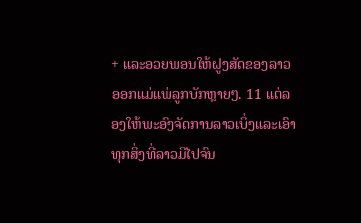+ ແລະອວຍພອນໃຫ້ຝູງສັດຂອງລາວອອກແມ່ແພ່ລູກບັກຫຼາຍໆ. 11 ແຕ່ລອງໃຫ້ພະອົງຈັດການລາວເບິ່ງແລະເອົາທຸກສິ່ງທີ່ລາວມີໄປຈົນ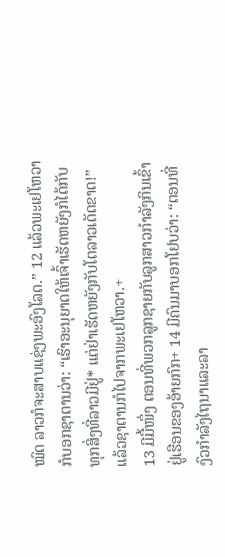ໝົດ ລາວກໍຈະສາບແຊ່ງພະອົງໂລດ.” 12 ແລ້ວພະເຢໂຫວາກໍບອກຊາຕານວ່າ: “ເຮົາອະນຸຍາດໃຫ້ເຈົ້າເຮັດຫຍັງກໍໄດ້ກັບທຸກສິ່ງທີ່ລາວມີຢູ່* ແຕ່ຢ່າເຮັດຫຍັງກັບໂຕລາວເດັດຂາດ!” ແລ້ວຊາຕານກໍໄປຈາກພະເຢໂຫວາ.+
13 ມີມື້ໜຶ່ງ ຕອນທີ່ພວກລູກຊາຍກັບລູກສາວກຳລັງກິນເຂົ້າຢູ່ເຮືອນຂອງອ້າຍກົກ+ 14 ມີຄົນມາບອກໂຢບວ່າ: “ຕອນທີ່ງົວກຳລັງໄຖນາແລະລາ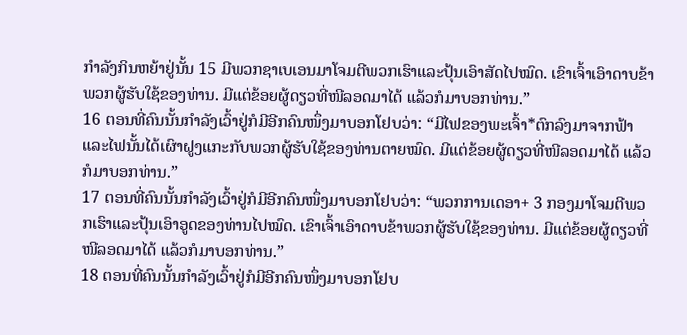ກຳລັງກິນຫຍ້າຢູ່ນັ້ນ 15 ມີພວກຊາເບເອນມາໂຈມຕີພວກເຮົາແລະປຸ້ນເອົາສັດໄປໝົດ. ເຂົາເຈົ້າເອົາດາບຂ້າພວກຜູ້ຮັບໃຊ້ຂອງທ່ານ. ມີແຕ່ຂ້ອຍຜູ້ດຽວທີ່ໜີລອດມາໄດ້ ແລ້ວກໍມາບອກທ່ານ.”
16 ຕອນທີ່ຄົນນັ້ນກຳລັງເວົ້າຢູ່ກໍມີອີກຄົນໜຶ່ງມາບອກໂຢບວ່າ: “ມີໄຟຂອງພະເຈົ້າ*ຕົກລົງມາຈາກຟ້າ ແລະໄຟນັ້ນໄດ້ເຜົາຝູງແກະກັບພວກຜູ້ຮັບໃຊ້ຂອງທ່ານຕາຍໝົດ. ມີແຕ່ຂ້ອຍຜູ້ດຽວທີ່ໜີລອດມາໄດ້ ແລ້ວກໍມາບອກທ່ານ.”
17 ຕອນທີ່ຄົນນັ້ນກຳລັງເວົ້າຢູ່ກໍມີອີກຄົນໜຶ່ງມາບອກໂຢບວ່າ: “ພວກການເດອາ+ 3 ກອງມາໂຈມຕີພວກເຮົາແລະປຸ້ນເອົາອູດຂອງທ່ານໄປໝົດ. ເຂົາເຈົ້າເອົາດາບຂ້າພວກຜູ້ຮັບໃຊ້ຂອງທ່ານ. ມີແຕ່ຂ້ອຍຜູ້ດຽວທີ່ໜີລອດມາໄດ້ ແລ້ວກໍມາບອກທ່ານ.”
18 ຕອນທີ່ຄົນນັ້ນກຳລັງເວົ້າຢູ່ກໍມີອີກຄົນໜຶ່ງມາບອກໂຢບ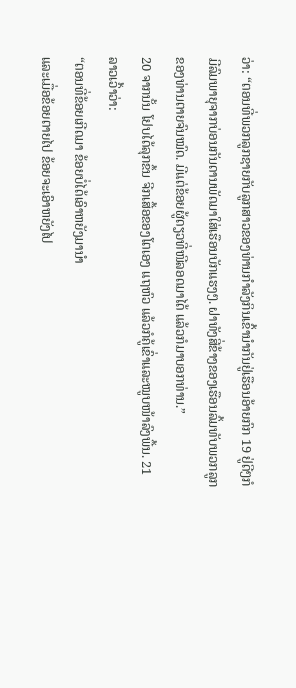ວ່າ: “ຕອນທີ່ພວກລູກຊາຍກັບລູກສາວຂອງທ່ານກຳລັງກິນເຂົ້ານຳກັນຢູ່ເຮືອນອ້າຍກົກ 19 ຢູ່ດີໆກໍມີລົມພາຍຸຈາກບ່ອນກັນດານພັດມາໃສ່ເຮືອນບັກແຮງໆ. ຝາທັງສີ່ຂ້າງຂອງເຮືອນລົ້ມທັບພວກລູກຂອງທ່ານຕາຍຈົນໝົດ. ມີແຕ່ຂ້ອຍຜູ້ດຽວທີ່ໜີລອດມາໄດ້ ແລ້ວກໍມາບອກທ່ານ.”
20 ຈາກນັ້ນ ໂຢບໄດ້ລຸກຂຶ້ນ ຈີກເສື້ອຂອງໂຕເອງ ແຖຫົວ ແລ້ວກໍຄູ້ເຂົ່າແລະໝູບໜ້າລົງພື້ນ. 21 ລາວເວົ້າວ່າ:
“ຕອນທີ່ຂ້ອຍເກີດມາ ຂ້ອຍບໍ່ໄດ້ເອົາຫຍັງມານຳ
ແລະເມື່ອຂ້ອຍຕາຍໄປ ຂ້ອຍຈະເອົາຫຍັງໄປ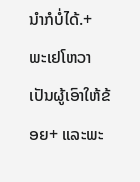ນຳກໍບໍ່ໄດ້.+
ພະເຢໂຫວາເປັນຜູ້ເອົາໃຫ້ຂ້ອຍ+ ແລະພະ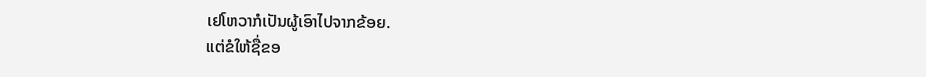ເຢໂຫວາກໍເປັນຜູ້ເອົາໄປຈາກຂ້ອຍ.
ແຕ່ຂໍໃຫ້ຊື່ຂອ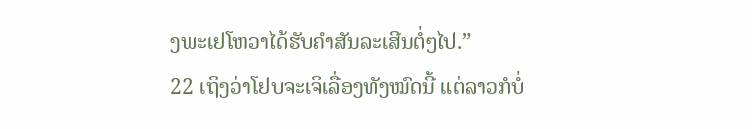ງພະເຢໂຫວາໄດ້ຮັບຄຳສັນລະເສີນຕໍ່ໆໄປ.”
22 ເຖິງວ່າໂຢບຈະເຈິເລື່ອງທັງໝົດນີ້ ແຕ່ລາວກໍບໍ່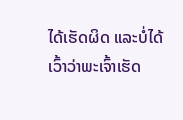ໄດ້ເຮັດຜິດ ແລະບໍ່ໄດ້ເວົ້າວ່າພະເຈົ້າເຮັດ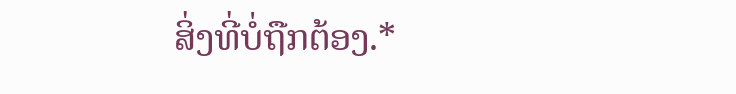ສິ່ງທີ່ບໍ່ຖືກຕ້ອງ.*